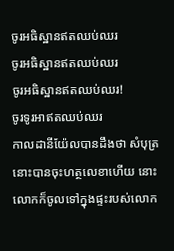ចូរអធិស្ឋានឥតឈប់ឈរ
ចូរអធិស្ឋានឥតឈប់ឈរ
ចូរអធិស្ឋានឥតឈប់ឈរ!
ចូរទូរអាឥតឈប់ឈរ
កាលដានីយ៉ែលបានដឹងថា សំបុត្រនោះបានចុះហត្ថលេខាហើយ នោះលោកក៏ចូលទៅក្នុងផ្ទះរបស់លោក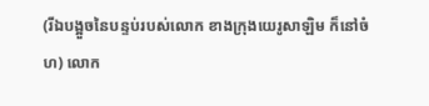(រីឯបង្អួចនៃបន្ទប់របស់លោក ខាងក្រុងយេរូសាឡិម ក៏នៅចំហ) លោក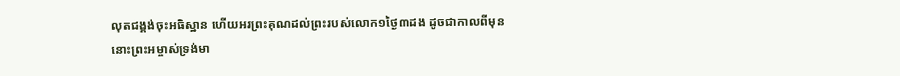លុតជង្គង់ចុះអធិស្ឋាន ហើយអរព្រះគុណដល់ព្រះរបស់លោក១ថ្ងៃ៣ដង ដូចជាកាលពីមុន
នោះព្រះអម្ចាស់ទ្រង់មា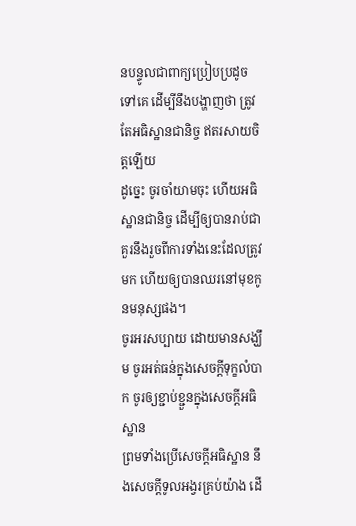នបន្ទូលជាពាក្យប្រៀបប្រដូចទៅគេ ដើម្បីនឹងបង្ហាញថា ត្រូវតែអធិស្ឋានជានិច្ច ឥតរសាយចិត្តឡើយ
ដូច្នេះ ចូរចាំយាមចុះ ហើយអធិស្ឋានជានិច្ច ដើម្បីឲ្យបានរាប់ជាគួរនឹងរួចពីការទាំងនេះដែលត្រូវមក ហើយឲ្យបានឈរនៅមុខកូនមនុស្សផង។
ចូរអរសប្បាយ ដោយមានសង្ឃឹម ចូរអត់ធន់ក្នុងសេចក្ដីទុក្ខលំបាក ចូរឲ្យខ្ជាប់ខ្ជួនក្នុងសេចក្ដីអធិស្ឋាន
ព្រមទាំងប្រើសេចក្ដីអធិស្ឋាន នឹងសេចក្ដីទូលអង្វរគ្រប់យ៉ាង ដើ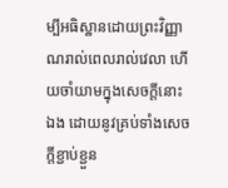ម្បីអធិស្ឋានដោយព្រះវិញ្ញាណរាល់ពេលរាល់វេលា ហើយចាំយាមក្នុងសេចក្ដីនោះឯង ដោយនូវគ្រប់ទាំងសេចក្ដីខ្ជាប់ខ្ជួន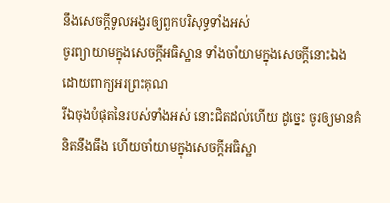នឹងសេចក្ដីទូលអង្វរឲ្យពួកបរិសុទ្ធទាំងអស់
ចូរព្យាយាមក្នុងសេចក្ដីអធិស្ឋាន ទាំងចាំយាមក្នុងសេចក្ដីនោះឯង ដោយពាក្យអរព្រះគុណ
រីឯចុងបំផុតនៃរបស់ទាំងអស់ នោះជិតដល់ហើយ ដូច្នេះ ចូរឲ្យមានគំនិតនឹងធឹង ហើយចាំយាមក្នុងសេចក្ដីអធិស្ឋា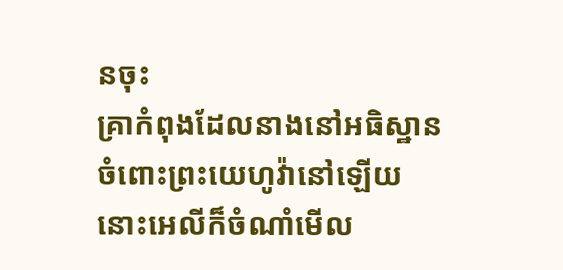នចុះ
គ្រាកំពុងដែលនាងនៅអធិស្ឋាន ចំពោះព្រះយេហូវ៉ានៅឡើយ នោះអេលីក៏ចំណាំមើល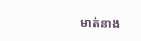មាត់នាង